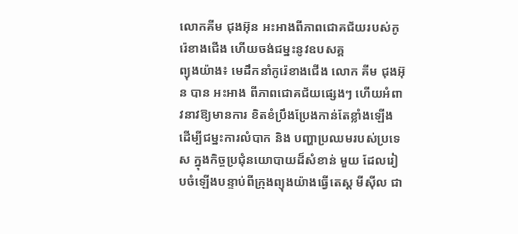លោកគីម ជុងអ៊ុន អះអាងពីភាពជោគជ័យរបស់កូរ៉េខាងជើង ហើយចង់ជម្នះនូវឧបសគ្គ
ព្យុងយ៉ាង៖ មេដឹកនាំកូរ៉េខាងជើង លោក គីម ជុងអ៊ុន បាន អះអាង ពីភាពជោគជ័យផ្សេងៗ ហើយអំពាវនាវឱ្យមានការ ខិតខំប្រឹងប្រែងកាន់តែខ្លាំងឡើង ដើម្បីជម្នះការលំបាក និង បញ្ហាប្រឈមរបស់ប្រទេស ក្នុងកិច្ចប្រជុំនយោបាយដ៏សំខាន់ មួយ ដែលរៀបចំឡើងបន្ទាប់ពីក្រុងព្យុងយ៉ាងធ្វើតេស្ត មីស៊ីល ជា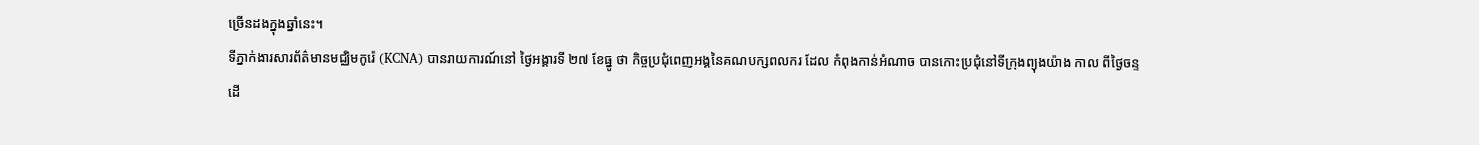ច្រើនដងក្នុងឆ្នាំនេះ។
ទីភ្នាក់ងារសារព័ត៌មានមជ្ឈិមកូរ៉េ (KCNA) បានរាយការណ៍នៅ ថ្ងៃអង្គារទី ២៧ ខែធ្នូ ថា កិច្ចប្រជុំពេញអង្គនៃគណបក្សពលករ ដែល កំពុងកាន់អំណាច បានកោះប្រជុំនៅទីក្រុងព្យុងយ៉ាង កាល ពីថ្ងៃចន្ទ ដើ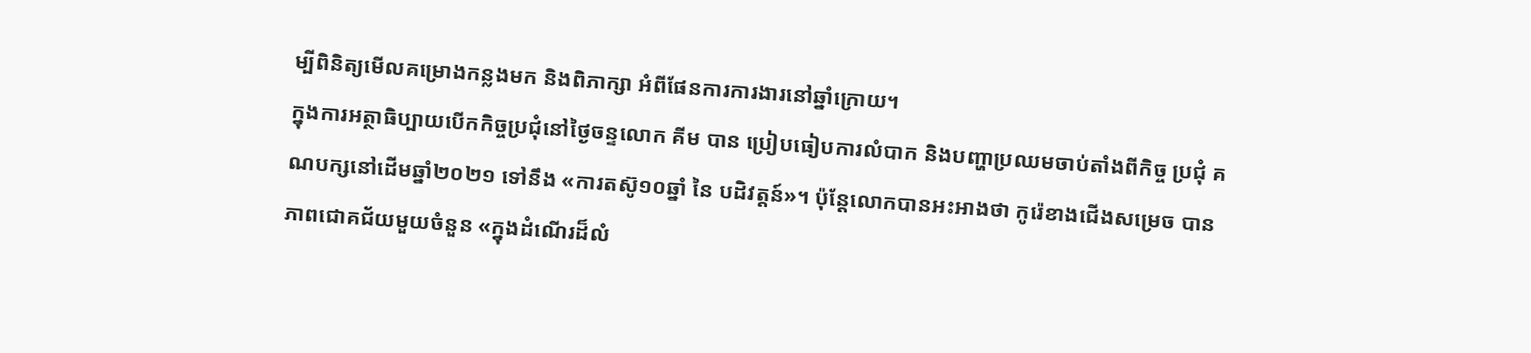ម្បីពិនិត្យមើលគម្រោងកន្លងមក និងពិភាក្សា អំពីផែនការការងារនៅឆ្នាំក្រោយ។
ក្នុងការអត្ថាធិប្បាយបើកកិច្ចប្រជុំនៅថ្ងៃចន្ទលោក គីម បាន ប្រៀបធៀបការលំបាក និងបញ្ហាប្រឈមចាប់តាំងពីកិច្ច ប្រជុំ គណបក្សនៅដើមឆ្នាំ២០២១ ទៅនឹង «ការតស៊ូ១០ឆ្នាំ នៃ បដិវត្តន៍»។ ប៉ុន្តែលោកបានអះអាងថា កូរ៉េខាងជើងសម្រេច បានភាពជោគជ័យមួយចំនួន «ក្នុងដំណើរដ៏លំ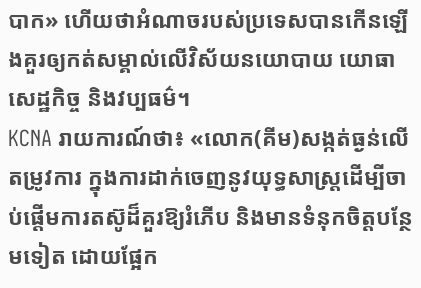បាក» ហើយថាអំណាចរបស់ប្រទេសបានកើនឡើងគួរឲ្យកត់សម្គាល់លើវិស័យនយោបាយ យោធា សេដ្ឋកិច្ច និងវប្បធម៌។
KCNA រាយការណ៍ថា៖ «លោក(គីម)សង្កត់ធ្ងន់លើតម្រូវការ ក្នុងការដាក់ចេញនូវយុទ្ធសាស្ត្រដើម្បីចាប់ផ្តើមការតស៊ូដ៏គួរឱ្យរំភើប និងមានទំនុកចិត្តបន្ថែមទៀត ដោយផ្អែក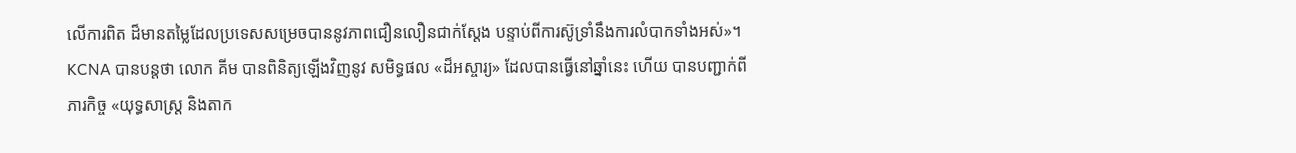លើការពិត ដ៏មានតម្លៃដែលប្រទេសសម្រេចបាននូវភាពជឿនលឿនជាក់ស្តែង បន្ទាប់ពីការស៊ូទ្រាំនឹងការលំបាកទាំងអស់»។
KCNA បានបន្តថា លោក គីម បានពិនិត្យឡើងវិញនូវ សមិទ្ធផល «ដ៏អស្ចារ្យ» ដែលបានធ្វើនៅឆ្នាំនេះ ហើយ បានបញ្ជាក់ពីភារកិច្ច «យុទ្ធសាស្ត្រ និងតាក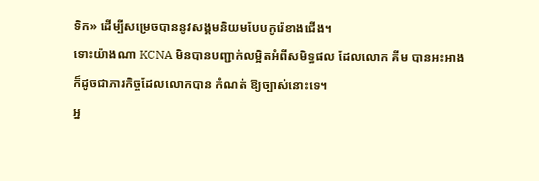ទិក» ដើម្បីសម្រេចបាននូវសង្គមនិយមបែបកូរ៉េខាងជើង។
ទោះយ៉ាងណា KCNA មិនបានបញ្ជាក់លម្អិតអំពីសមិទ្ធផល ដែលលោក គីម បានអះអាង ក៏ដូចជាភារកិច្ចដែលលោកបាន កំណត់ ឱ្យច្បាស់នោះទេ។
អ្ន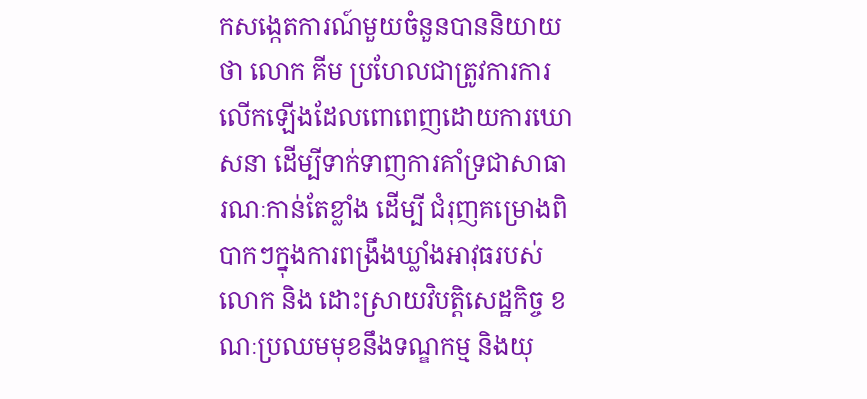កសង្កេតការណ៍មួយចំនួនបាននិយាយថា លោក គីម ប្រហែលជាត្រូវការការលើកឡើងដែលពោពេញដោយការឃោសនា ដើម្បីទាក់ទាញការគាំទ្រជាសាធារណៈកាន់តែខ្លាំង ដើម្បី ជំរុញគម្រោងពិបាកៗក្នុងការពង្រឹងឃ្លាំងអាវុធរបស់លោក និង ដោះស្រាយវិបត្តិសេដ្ឋកិច្ច ខណៈប្រឈមមុខនឹងទណ្ឌកម្ម និងយុ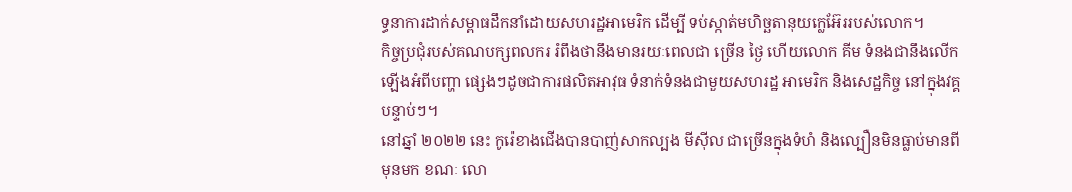ទ្ធនាការដាក់សម្ពាធដឹកនាំដោយសហរដ្ឋអាមេរិក ដើម្បី ទប់ស្កាត់មហិច្ឆតានុយក្លេអ៊ែររបស់លោក។
កិច្ចប្រជុំរបស់គណបក្សពលករ រំពឹងថានឹងមានរយៈពេលជា ច្រើន ថ្ងៃ ហើយលោក គីម ទំនងជានឹងលើកឡើងអំពីបញ្ហា ផ្សេងៗដូចជាការផលិតអាវុធ ទំនាក់ទំនងជាមួយសហរដ្ឋ អាមេរិក និងសេដ្ឋកិច្ច នៅក្នុងវគ្គបន្ទាប់ៗ។
នៅឆ្នាំ ២០២២ នេះ កូរ៉េខាងជើងបានបាញ់សាកល្បង មីស៊ីល ជាច្រើនក្នុងទំហំ និងល្បឿនមិនធ្លាប់មានពីមុនមក ខណៈ លោ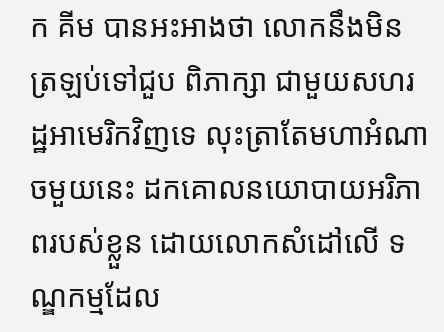ក គីម បានអះអាងថា លោកនឹងមិនត្រឡប់ទៅជួប ពិភាក្សា ជាមួយសហរដ្ឋអាមេរិកវិញទេ លុះត្រាតែមហាអំណាចមួយនេះ ដកគោលនយោបាយអរិភាពរបស់ខ្លួន ដោយលោកសំដៅលើ ទណ្ឌកម្មដែល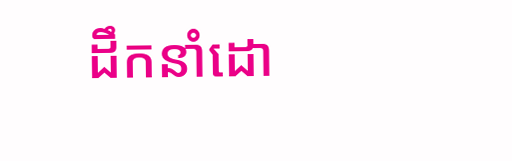ដឹកនាំដោ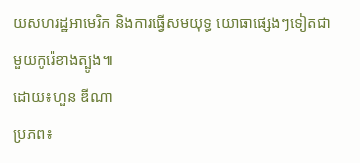យសហរដ្ឋអាមេរិក និងការធ្វើសមយុទ្ធ យោធាផ្សេងៗទៀតជាមួយកូរ៉េខាងត្បូង៕
ដោយ៖ហួន ឌីណា
ប្រភព៖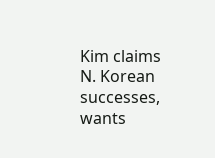Kim claims N. Korean successes, wants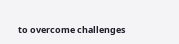to overcome challenges